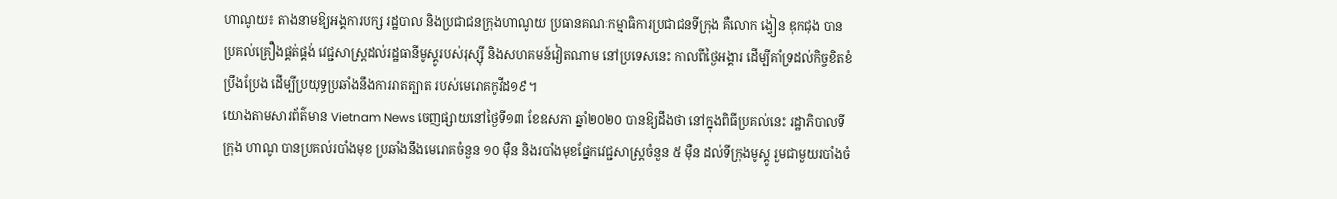ហាណូយ៖ តាងនាមឱ្យអង្គការបក្ស រដ្ឋបាល និងប្រជាជនក្រុងហាណូយ ប្រធានគណៈកម្មាធិការប្រជាជនទីក្រុង គឺលោក ង្វៀន ឌុកជុង បានប្រគល់គ្រឿងផ្គត់ផ្គង់ វេជ្ជសាស្ត្រដល់រដ្ឋធានីមូស្គូរបស់រុស្ស៊ី និងសហគមន៍វៀតណាម នៅប្រទេសនេះ កាលពីថ្ងៃអង្គារ ដើម្បីគាំទ្រដល់កិច្ចខិតខំប្រឹងប្រែង ដើម្បីប្រយុទ្ធប្រឆាំងនឹងការរាតត្បាត របស់មេរោគកូវីដ១៩។
យោងតាមសារព័ត៌មាន Vietnam News ចេញផ្សាយនៅថ្ងៃទី១៣ ខែឧសភា ឆ្នាំ២០២០ បានឱ្យដឹងថា នៅក្នុងពិធីប្រគល់នេះ រដ្ឋាភិបាលទីក្រុង ហាណូ បានប្រគល់របាំងមុខ ប្រឆាំងនឹងមេរោគចំនួន ១០ ម៉ឺន និងរបាំងមុខផ្នែកវេជ្ជសាស្រ្តចំនួន ៥ ម៉ឺន ដល់ទីក្រុងមូស្គូ រួមជាមួយរបាំងចំ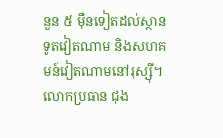នួន ៥ ម៉ឺនទៀតដល់ស្ថានទូតវៀតណាម និងសហគមន៍វៀតណាមនៅរុស្ស៊ី។
លោកប្រធាន ជុង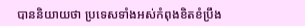បាននិយាយថា ប្រទេសទាំងអស់កំពុងខិតខំប្រឹង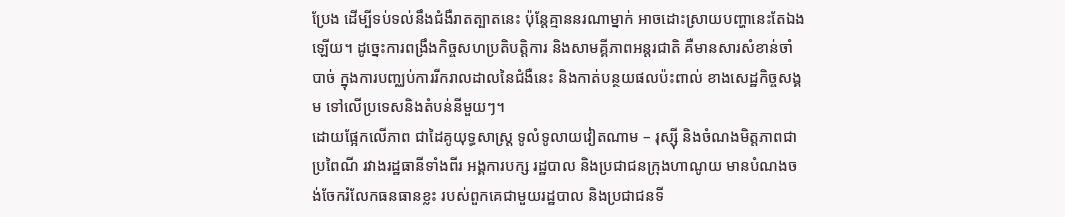ប្រែង ដើម្បីទប់ទល់នឹងជំងឺរាតត្បាតនេះ ប៉ុន្តែគ្មាននរណាម្នាក់ អាចដោះស្រាយបញ្ហានេះតែឯងឡើយ។ ដូច្នេះការពង្រឹងកិច្ចសហប្រតិបត្តិការ និងសាមគ្គីភាពអន្តរជាតិ គឺមានសារសំខាន់ចាំបាច់ ក្នុងការបញ្ឈប់ការរីករាលដាលនៃជំងឺនេះ និងកាត់បន្ថយផលប៉ះពាល់ ខាងសេដ្ឋកិច្ចសង្គម ទៅលើប្រទេសនិងតំបន់នីមួយៗ។
ដោយផ្អែកលើភាព ជាដៃគូយុទ្ធសាស្ត្រ ទូលំទូលាយវៀតណាម – រុស្ស៊ី និងចំណងមិត្តភាពជាប្រពៃណី រវាងរដ្ឋធានីទាំងពីរ អង្គការបក្ស រដ្ឋបាល និងប្រជាជនក្រុងហាណូយ មានបំណងចង់ចែករំលែកធនធានខ្លះ របស់ពួកគេជាមួយរដ្ឋបាល និងប្រជាជនទី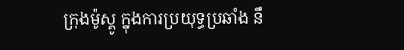ក្រុងម៉ូស្គូ ក្នុងការប្រយុទ្ធប្រឆាំង នឹ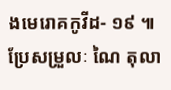ងមេរោគកូវីដ- ១៩ ៕ ប្រែសម្រួលៈ ណៃ តុលា